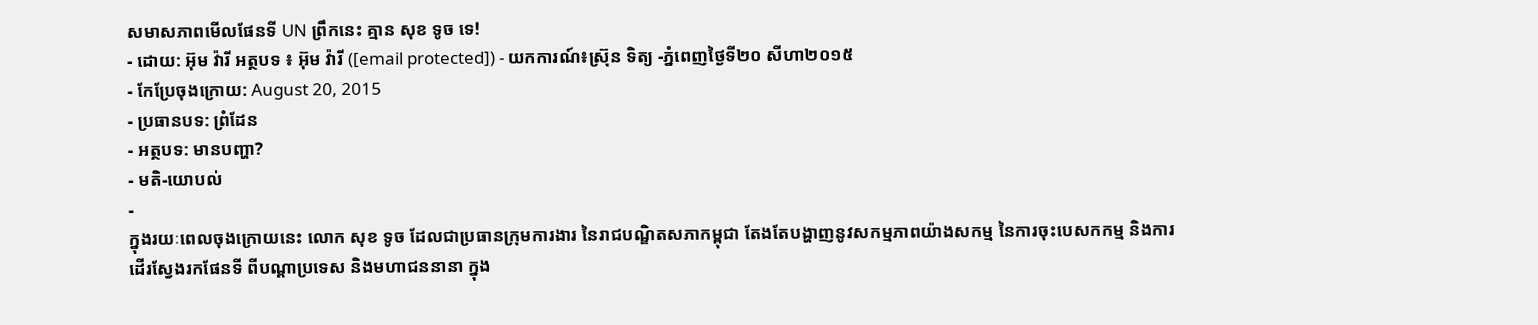សមាសភាពមើលផែនទី UN ព្រឹកនេះ គ្មាន សុខ ទូច ទេ!
- ដោយ: អ៊ុម វ៉ារី អត្ថបទ ៖ អ៊ុម វ៉ារី ([email protected]) - យកការណ៍៖ស្រ៊ុន ទិត្យ -ភ្នំពេញថ្ងៃទី២០ សីហា២០១៥
- កែប្រែចុងក្រោយ: August 20, 2015
- ប្រធានបទ: ព្រំដែន
- អត្ថបទ: មានបញ្ហា?
- មតិ-យោបល់
-
ក្នុងរយៈពេលចុងក្រោយនេះ លោក សុខ ទូច ដែលជាប្រធានក្រុមការងារ នៃរាជបណ្ឌិតសភាកម្ពុជា តែងតែបង្ហាញនូវសកម្មភាពយ៉ាងសកម្ម នៃការចុះបេសកកម្ម និងការដើរស្វែងរកផែនទី ពីបណ្តាប្រទេស និងមហាជននានា ក្នុង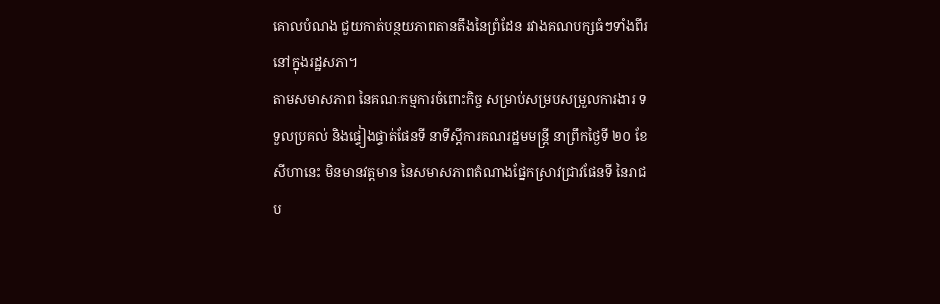គោលបំណង ជួយកាត់បន្ថយភាពតានតឹងនៃព្រំដែន រវាងគណបក្សធំៗទាំងពីរ នៅក្នុងរដ្ឋសភា។
តាមសមាសភាព នៃគណៈកម្មការចំពោះកិច្ច សម្រាប់សម្របសម្រួលការងារ ទទួលប្រគល់ និងផ្ទៀងផ្ទាត់ផែនទី នាទីស្តីការគណរដ្ឋមមន្រ្តី នាព្រឹកថ្ងៃទី ២០ ខែសីហានេះ មិនមានវត្តមាន នៃសមាសភាពតំណាងផ្នែកស្រាវជ្រាវផែនទី នៃរាជប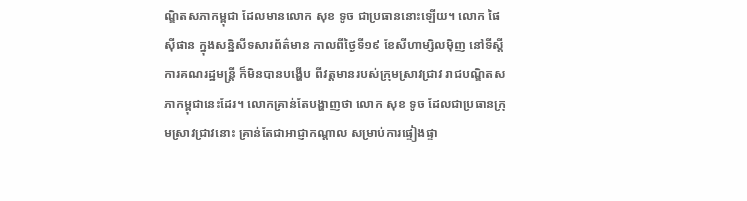ណ្ឌិតសភាកម្ពុជា ដែលមានលោក សុខ ទូច ជាប្រធាននោះឡើយ។ លោក ផៃ ស៊ីផាន ក្នុងសន្និសីទសារព័ត៌មាន កាលពីថ្ងៃទី១៩ ខែសីហាម្សិលម៉ិញ នៅទីស្តីការគណរដ្ឋមន្រ្តី ក៏មិនបានបង្ហើប ពីវត្តមានរបស់ក្រុមស្រាវជ្រាវ រាជបណ្ឌិតសភាកម្ពុជានេះដែរ។ លោកគ្រាន់តែបង្ហាញថា លោក សុខ ទូច ដែលជាប្រធានក្រុមស្រាវជ្រាវនោះ គ្រាន់តែជាអាជ្ញាកណ្តាល សម្រាប់ការផ្ទៀងផ្ទា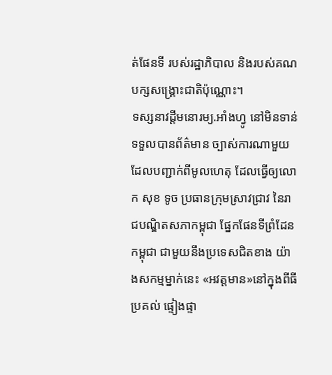ត់ផែនទី របស់រដ្ឋាភិបាល និងរបស់គណបក្សសង្គ្រោះជាតិប៉ុណ្ណោះ។
ទស្សនាវដ្តីមនោរម្យ.អាំងហ្វូ នៅមិនទាន់ទទួលបានព័ត៌មាន ច្បាស់ការណាមួយ ដែលបញ្ជាក់ពីមូលហេតុ ដែលធ្វើឲ្យលោក សុខ ទូច ប្រធានក្រុមស្រាវជ្រាវ នៃរាជបណ្ឌិតសភាកម្ពុជា ផ្នែកផែនទីព្រំដែនកម្ពុជា ជាមួយនឹងប្រទេសជិតខាង យ៉ាងសកម្មម្នាក់នេះ «អវត្តមាន»នៅក្នុងពីធីប្រគល់ ផ្ទៀងផ្ទា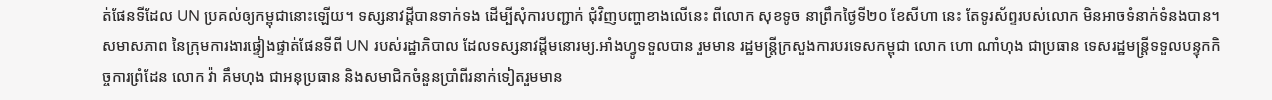ត់ផែនទីដែល UN ប្រគល់ឲ្យកម្ពុជានោះឡើយ។ ទស្សនាវដ្តីបានទាក់ទង ដើម្បីសុំការបញ្ជាក់ ជុំវិញបញ្ហាខាងលើនេះ ពីលោក សុខទូច នាព្រឹកថ្ងៃទី២០ ខែសីហា នេះ តែទូរស័ព្ទរបស់លោក មិនអាចទំនាក់ទំនងបាន។
សមាសភាព នៃក្រុមការងារផ្ទៀងផ្ទាត់ផែនទីពី UN របស់រដ្ឋាភិបាល ដែលទស្សនាវដ្តីមនោរម្យ.អាំងហ្វូទទួលបាន រួមមាន រដ្ឋមន្ត្រីក្រសួងការបរទេសកម្ពុជា លោក ហោ ណាំហុង ជាប្រធាន ទេសរដ្ឋមន្ត្រីទទួលបន្ទុកកិច្ចការព្រំដែន លោក វ៉ា គឹមហុង ជាអនុប្រធាន និងសមាជិកចំនួនប្រាំពីរនាក់ទៀតរួមមាន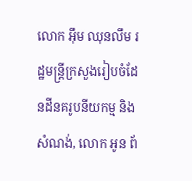លោក អ៊ឹម ឈុនលឹម រដ្ឋមន្ត្រីក្រសួងរៀបចំដែនដីនគរូបនីយកម្ម និងសំណង់, លោក អូន ព័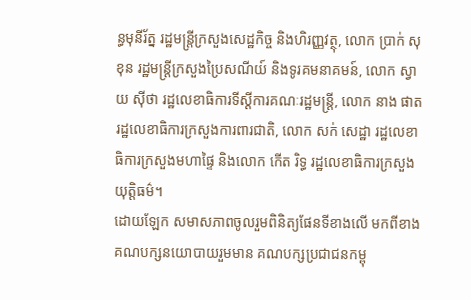ន្ធមុនីរ័ត្ន រដ្ឋមន្ត្រីក្រសួងសេដ្ឋកិច្ច និងហិរញ្ញវត្ថុ, លោក ប្រាក់ សុខុន រដ្ឋមន្ត្រីក្រសួងប្រៃសណីយ៍ និងទូរគមនាគមន៍, លោក ស្វាយ ស៊ីថា រដ្ឋលេខាធិការទីស្ដីការគណៈរដ្ឋមន្ត្រី, លោក នាង ផាត រដ្ឋលេខាធិការក្រសួងការពារជាតិ, លោក សក់ សេដ្ឋា រដ្ឋលេខាធិការក្រសួងមហាផ្ទៃ និងលោក កើត រិទ្ធ រដ្ឋលេខាធិការក្រសួងយុត្តិធម៌។
ដោយឡែក សមាសភាពចូលរួមពិនិត្យផែនទីខាងលើ មកពីខាងគណបក្សនយោបាយរួមមាន គណបក្សប្រជាជនកម្ពុ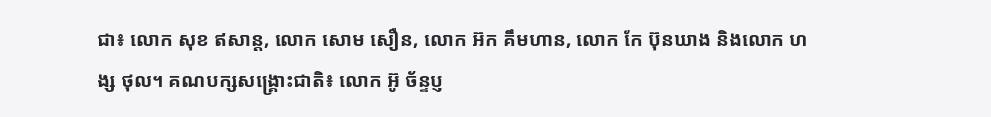ជា៖ លោក សុខ ឥសាន្ត, លោក សោម សឿន, លោក អ៊ក គឹមហាន, លោក កែ ប៊ុនឃាង និងលោក ហង្ស ថុល។ គណបក្សសង្គ្រោះជាតិ៖ លោក អ៊ូ ច័ន្ទប្ញ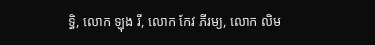ទ្ធិ, លោក ឡុង រី, លោក កែវ ភីរម្យ, លោក លិម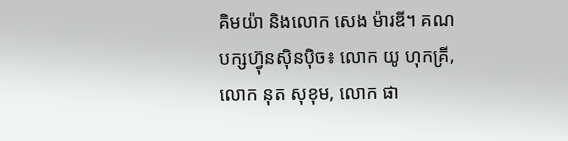គិមយ៉ា និងលោក សេង ម៉ារឌី។ គណបក្សហ្វ៊ុនស៊ិនប៉ិច៖ លោក យូ ហុកគ្រី, លោក នុត សុខុម, លោក ផា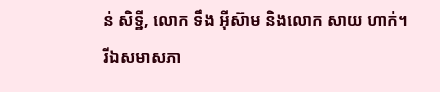ន់ សិទ្ឋី, លោក ទឹង អ៊ីស៊ាម និងលោក សាយ ហាក់។
រីឯសមាសភា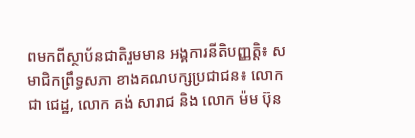ពមកពីស្ថាប័នជាតិរួមមាន អង្គការនីតិបញ្ញត្តិ៖ សមាជិកព្រឹទ្ធសភា ខាងគណបក្សប្រជាជន៖ លោក ជា ជេដ្ឋ, លោក គង់ សារាជ និង លោក ម៉ម ប៊ុន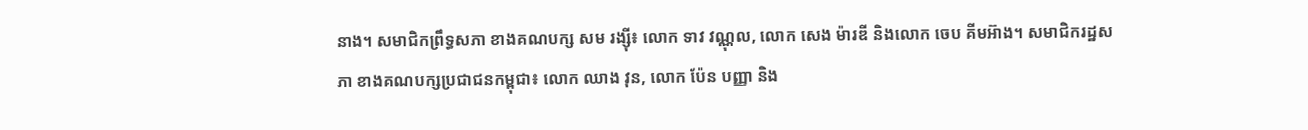នាង។ សមាជិកព្រឹទ្ធសភា ខាងគណបក្ស សម រង្ស៊ី៖ លោក ទាវ វណ្ណុល, លោក សេង ម៉ារឌី និងលោក ចេប គីមអ៊ាង។ សមាជិករដ្ឋសភា ខាងគណបក្សប្រជាជនកម្ពុជា៖ លោក ឈាង វុន, លោក ប៉ែន បញ្ញា និង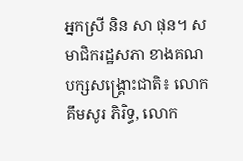អ្នកស្រី និន សា ផុន។ សមាជិករដ្ឋសភា ខាងគណបក្សសង្រ្គោះជាតិ៖ លោក គឹមសូរ ភិរិទ្ធ, លោក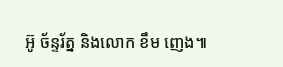អ៊ូ ច័ន្ទរ័ត្ន និងលោក ខឹម ញេង៕